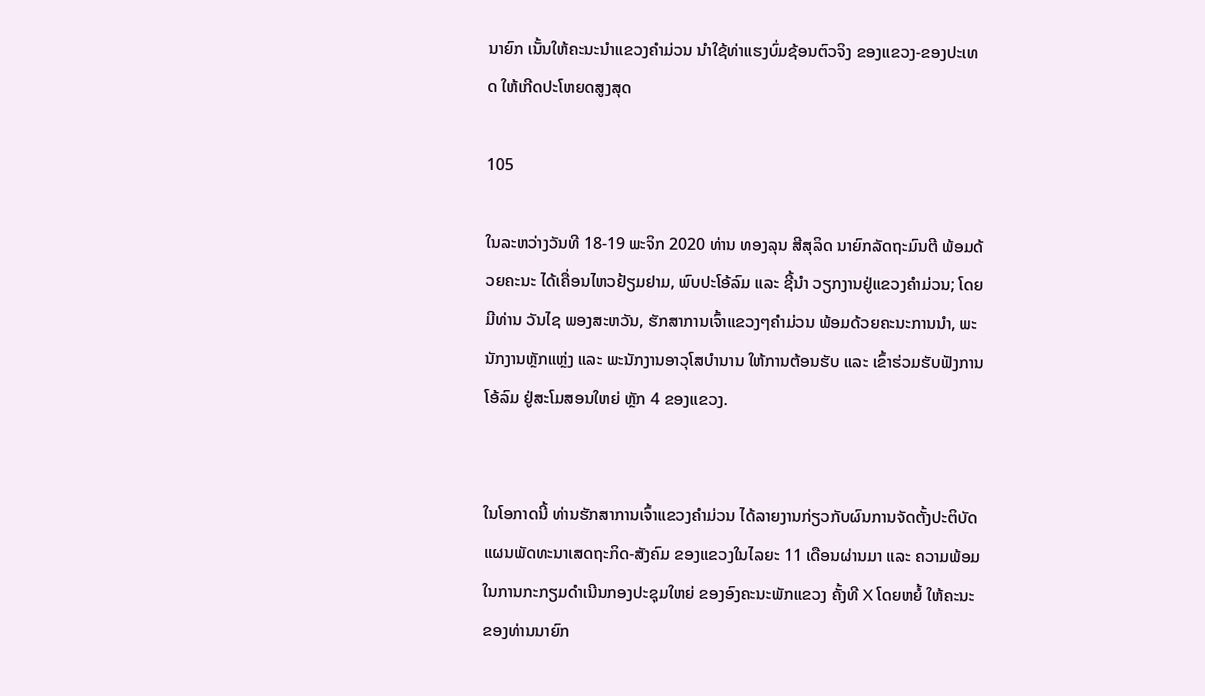ນາຍົກ ເນັ້ນໃຫ້ຄະນະນຳແຂວງຄຳມ່ວນ ນຳໃຊ້ທ່າແຮງບົ່ມຊ້ອນຕົວຈິງ ຂອງແຂວງ-ຂອງປະເທດ ໃຫ້ເກີດປະໂຫຍດສູງສຸດ

105

ໃນລະຫວ່າງວັນທີ 18-19 ພະຈິກ 2020 ທ່ານ ທອງລຸນ ສີສຸລິດ ນາຍົກລັດຖະມົນຕີ ພ້ອມດ້ວຍຄະນະ ໄດ້ເຄື່ອນໄຫວຢ້ຽມຢາມ, ພົບປະໂອ້ລົມ ແລະ ຊີ້ນຳ ວຽກງານຢູ່ແຂວງຄຳມ່ວນ; ໂດຍມີທ່ານ ວັນໄຊ ພອງສະຫວັນ, ຮັກສາການເຈົ້າແຂວງໆຄຳມ່ວນ ພ້ອມດ້ວຍຄະນະການນຳ, ພະນັກງານຫຼັກແຫຼ່ງ ແລະ ພະນັກງານອາວຸໂສບຳນານ ໃຫ້ການຕ້ອນຮັບ ແລະ ເຂົ້າຮ່ວມຮັບຟັງການໂອ້ລົມ ຢູ່ສະໂມສອນໃຫຍ່ ຫຼັກ 4 ຂອງແຂວງ.


ໃນໂອກາດນີ້ ທ່ານຮັກສາການເຈົ້າແຂວງຄຳມ່ວນ ໄດ້ລາຍງານກ່ຽວກັບຜົນການຈັດຕັ້ງປະຕິບັດແຜນພັດທະນາເສດຖະກິດ-ສັງຄົມ ຂອງແຂວງໃນໄລຍະ 11 ເດືອນຜ່ານມາ ແລະ ຄວາມພ້ອມໃນການກະກຽມດໍາເນີນກອງປະຊຸມໃຫຍ່ ຂອງອົງຄະນະພັກແຂວງ ຄັ້ງທີ X ໂດຍຫຍໍ້ ໃຫ້ຄະນະຂອງທ່ານນາຍົກ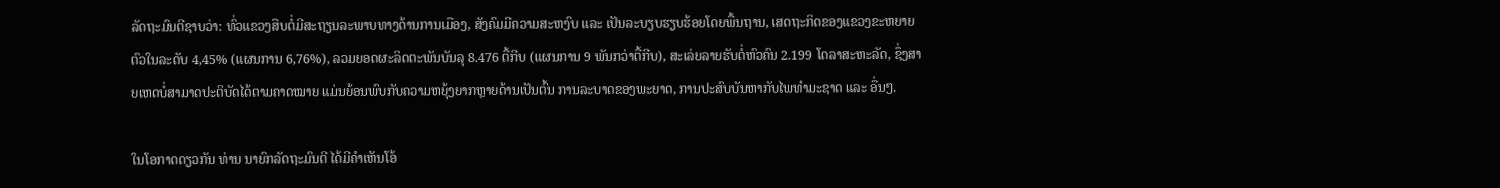ລັດຖະມົນຕີຊາບວ່າ: ທົ່ວແຂວງສືບຕໍ່ມີສະຖຽນລະພາບທາງດ້ານການເມືອງ, ສັງຄົມມີຄວາມສະຫງົບ ແລະ ເປັນລະບຽບຮຽບຮ້ອຍໂດຍພື້ນຖານ, ເສດຖະກິດຂອງແຂວງຂະຫຍາຍຕົວໃນລະດັບ 4,45% (ແຜນການ 6,76%), ລວມຍອດຜະລິດຕະພັນບັນລຸ 8.476 ຕື້ກີບ (ແຜນການ 9 ພັນກວ່າຕື້ກີບ), ສະເລ່ຍລາຍຮັບຕໍ່ຫົວຄົນ 2.199 ໂດລາສະຫະລັດ, ຊຶ່ງສາຍເຫດບໍ່ສາມາດປະຕິບັດໄດ້ຕາມຄາດໝາຍ ແມ່ນຍ້ອນພົບກັບຄວາມຫຍຸ້ງຍາກຫຼາຍດ້ານເປັນຕົ້ນ ການລະບາດຂອງພະຍາດ, ການປະສົບບັນຫາກັບໄພທຳມະຊາດ ແລະ ອື່ນໆ.

ໃນໂອກາດດຽວກັນ ທ່ານ ນາຍົກລັດຖະມົນຕີ ໄດ້ມີຄຳເຫັນໂອ້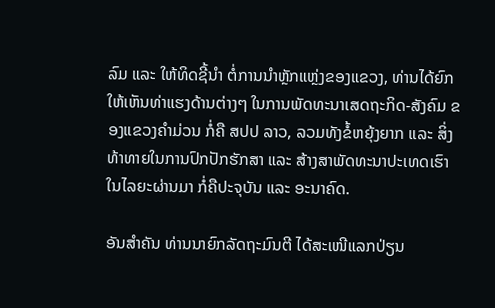ລົມ ແລະ ໃຫ້ທິດຊີ້ນຳ ຕໍ່ການນຳຫຼັກແຫຼ່ງຂອງແຂວງ, ທ່ານໄດ້ຍົກໃຫ້ເຫັນທ່າແຮງດ້ານຕ່າງໆ ໃນການພັດທະນາເສດຖະກິດ-ສັງຄົມ ຂອງແຂວງຄຳມ່ວນ ກໍ່ຄື ສປປ ລາວ, ລວມທັງຂໍ້ຫຍຸ້ງຍາກ ແລະ ສິ່ງທ້າທາຍໃນການປົກປັກຮັກສາ ແລະ ສ້າງສາພັດທະນາປະເທດເຮົາ ໃນໄລຍະຜ່ານມາ ກໍ່ຄືປະຈຸບັນ ແລະ ອະນາຄົດ.

ອັນສຳຄັນ ທ່ານນາຍົກລັດຖະມົນຕີ ໄດ້ສະເໜີແລກປ່ຽນ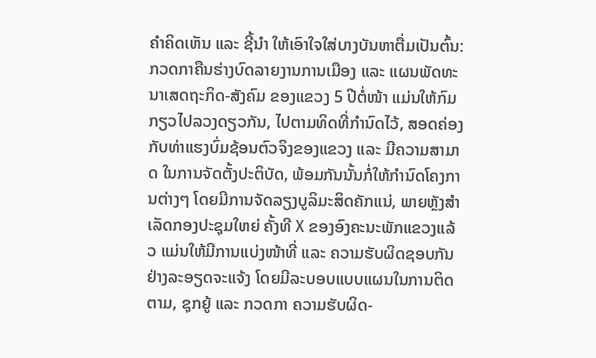ຄຳຄິດເຫັນ ແລະ ຊີ້ນຳ ໃຫ້ເອົາໃຈໃສ່ບາງບັນຫາຕື່ມເປັນຕົ້ນ: ກວດກາຄືນຮ່າງບົດລາຍງານການເມືອງ ແລະ ແຜນພັດທະນາເສດຖະກິດ-ສັງຄົມ ຂອງແຂວງ 5 ປີຕໍ່ໜ້າ ແມ່ນໃຫ້ກົມກຽວໄປລວງດຽວກັນ, ໄປຕາມທິດທີ່ກຳນົດໄວ້, ສອດຄ່ອງກັບທ່າແຮງບົ່ມຊ້ອນຕົວຈິງຂອງແຂວງ ແລະ ມີຄວາມສາມາດ ໃນການຈັດຕັ້ງປະຕິບັດ, ພ້ອມກັນນັ້ນກໍ່ໃຫ້ກຳນົດໂຄງການຕ່າງໆ ໂດຍມີການຈັດລຽງບູລິມະສິດຄັກແນ່, ພາຍຫຼັງສຳເລັດກອງປະຊຸມໃຫຍ່ ຄັ້ງທີ X ຂອງອົງຄະນະພັກແຂວງແລ້ວ ແມ່ນໃຫ້ມີການແບ່ງໜ້າທີ່ ແລະ ຄວາມຮັບຜິດຊອບກັນຢ່າງລະອຽດຈະແຈ້ງ ໂດຍມີລະບອບແບບແຜນໃນການຕິດຕາມ, ຊຸກຍູ້ ແລະ ກວດກາ ຄວາມຮັບຜິດ-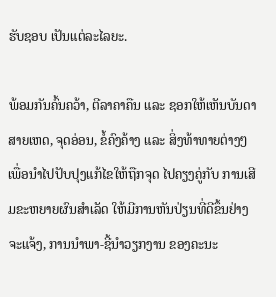ຮັບຊອບ ເປັນແຕ່ລະໄລຍະ.

ພ້ອມກັນຄົ້ນຄວ້າ, ຕີລາຄາຄືນ ແລະ ຊອກໃຫ້ເຫັນບັນດາສາຍເຫດ, ຈຸດອ່ອນ, ຂໍ້ຄົງຄ້າງ ແລະ ສິ່ງທ້າທາຍຕ່າງໆ ເພື່ອນຳໄປປັບປຸງແກ້ໄຂໃຫ້ຖືກຈຸດ ໄປຄຽງຄູ່ກັບ ການເສີມຂະຫຍາຍຜົນສຳເລັດ ໃຫ້ມີການຫັນປ່ຽນທີ່ດີຂຶ້ນຢ່າງຈະແຈ້ງ, ການນຳພາ-ຊີ້ນຳວຽກງານ ຂອງຄະນະ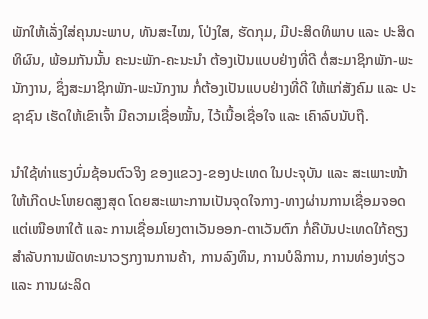ພັກໃຫ້ເລັ່ງໃສ່ຄຸນນະພາບ, ທັນສະໄໝ, ໂປ່ງໃສ, ຮັດກຸມ, ມີປະສິດທິພາບ ແລະ ປະສິດທິຜົນ, ພ້ອມກັນນັ້ນ ຄະນະພັກ-ຄະນະນຳ ຕ້ອງເປັນແບບຢ່າງທີ່ດີ ຕໍ່ສະມາຊິກພັກ-ພະນັກງານ, ຊຶ່ງສະມາຊິກພັກ-ພະນັກງານ ກໍ່ຕ້ອງເປັນແບບຢ່າງທີ່ດີ ໃຫ້ແກ່ສັງຄົມ ແລະ ປະຊາຊົນ ເຮັດໃຫ້ເຂົາເຈົ້າ ມີຄວາມເຊື່ອໝັ້ນ, ໄວ້ເນື້ອເຊື່ອໃຈ ແລະ ເຄົາລົບນັບຖື.

ນຳໃຊ້ທ່າແຮງບົ່ມຊ້ອນຕົວຈິງ ຂອງແຂວງ-ຂອງປະເທດ ໃນປະຈຸບັນ ແລະ ສະເພາະໜ້າ ໃຫ້ເກີດປະໂຫຍດສູງສຸດ ໂດຍສະເພາະການເປັນຈຸດໃຈກາງ-ທາງຜ່ານການເຊື່ອມຈອດ ແຕ່ເໜືອຫາໃຕ້ ແລະ ການເຊື່ອມໂຍງຕາເວັນອອກ-ຕາເວັນຕົກ ກໍ່ຄືບັນປະເທດໃກ້ຄຽງ ສຳລັບການພັດທະນາວຽກງານການຄ້າ, ການລົງທຶນ, ການບໍລິການ, ການທ່ອງທ່ຽວ ແລະ ການຜະລິດ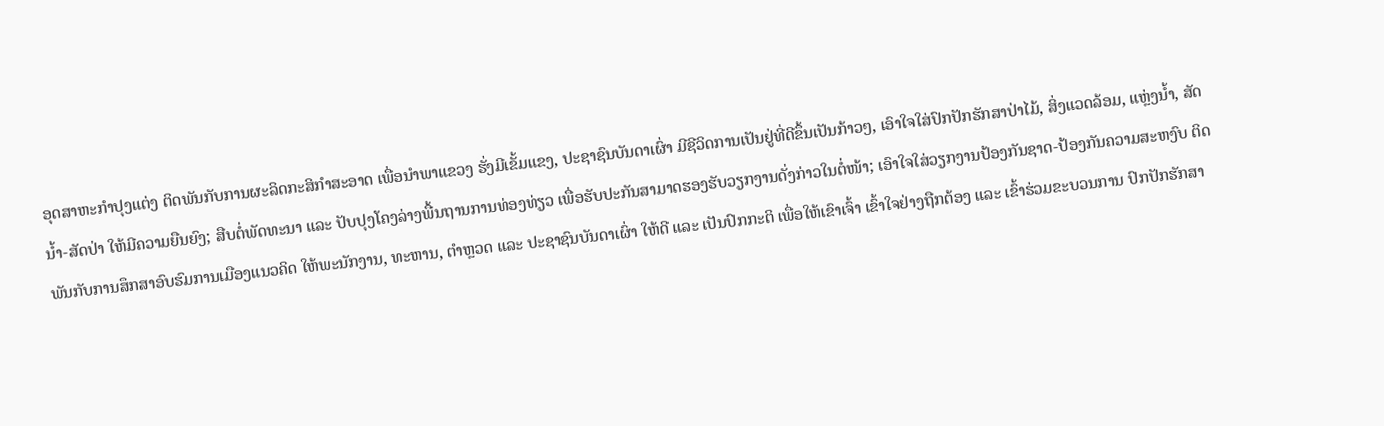ອຸດສາຫະກຳປຸງແຕ່ງ ຕິດພັນກັບການຜະລິດກະສິກຳສະອາດ ເພື່ອນຳພາແຂວງ ຮັ່ງມີເຂັ້ມແຂງ, ປະຊາຊົນບັນດາເຜົ່າ ມີຊີວິດການເປັນຢູ່ທີ່ດີຂຶ້ນເປັນກ້າວໆ, ເອົາໃຈໃສ່ປົກປັກຮັກສາປ່າໄມ້, ສິ່ງແວດລ້ອມ, ແຫຼ່ງນໍ້າ, ສັດນໍ້າ-ສັດປ່າ ໃຫ້ມີຄວາມຍືນຍົງ; ສືບຕໍ່ພັດທະນາ ແລະ ປັບປຸງໂຄງລ່າງພື້ນຖານການທ່ອງທ່ຽວ ເພື່ອຮັບປະກັນສາມາດຮອງຮັບວຽກງານດັ່ງກ່າວໃນຕໍ່ໜ້າ; ເອົາໃຈໃສ່ວຽກງານປ້ອງກັນຊາດ-ປ້ອງກັນຄວາມສະຫງົບ ຕິດພັນກັບການສຶກສາອົບຮົມການເມືອງແນວຄິດ ໃຫ້ພະນັກງານ, ທະຫານ, ຕຳຫຼວດ ແລະ ປະຊາຊົນບັນດາເຜົ່າ ໃຫ້ດີ ແລະ ເປັນປົກກະຕິ ເພື່ອໃຫ້ເຂົາເຈົ້າ ເຂົ້າໃຈຢ່າງຖືກຕ້ອງ ແລະ ເຂົ້າຮ່ວມຂະບວນການ ປົກປັກຮັກສາ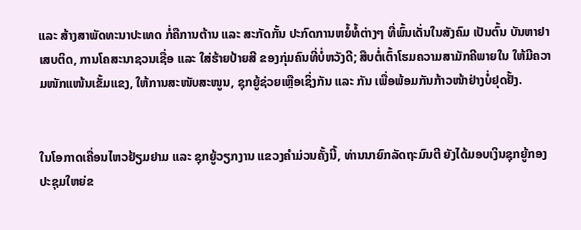ແລະ ສ້າງສາພັດທະນາປະເທດ ກໍ່ຄືການຕ້ານ ແລະ ສະກັດກັ້ນ ປະກົດການຫຍໍ້ທໍ້ຕ່າງໆ ທີ່ພົ້ນເດັ່ນໃນສັງຄົມ ເປັນຕົ້ນ ບັນຫາຢາເສບຕິດ, ການໂຄສະນາຊວນເຊື່ອ ແລະ ໃສ່ຮ້າຍປ້າຍສີ ຂອງກຸ່ມຄົນທີ່ບໍ່ຫວັງດີ; ສືບຕໍ່ເຕົ້າໂຮມຄວາມສາມັກຄີພາຍໃນ ໃຫ້ມີຄວາມໜັກແໜ້ນເຂັ້ມແຂງ, ໃຫ້ການສະໜັບສະໜູນ, ຊຸກຍູ້ຊ່ວຍເຫຼືອເຊິ່ງກັນ ແລະ ກັນ ເພື່ອພ້ອມກັນກ້າວໜ້າຢ່າງບໍ່ຢຸດຢັ້ງ.


ໃນໂອກາດເຄື່ອນໄຫວຢ້ຽມຢາມ ແລະ ຊຸກຍູ້ວຽກງານ ແຂວງຄຳມ່ວນຄັ້ງນີ້, ທ່ານນາຍົກລັດຖະມົນຕີ ຍັງໄດ້ມອບເງິນຊຸກຍູ້ກອງປະຊຸມໃຫຍ່ຂ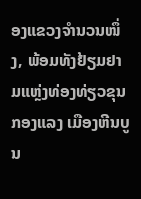ອງແຂວງຈຳນວນໜຶ່ງ, ພ້ອມທັງຢ້ຽມຢາມແຫຼ່ງທ່ອງທ່ຽວຂຸນກອງແລງ ເມືອງຫີນບູນ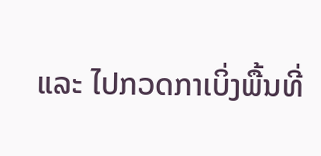ແລະ ໄປກວດກາເບິ່ງພື້ນທີ່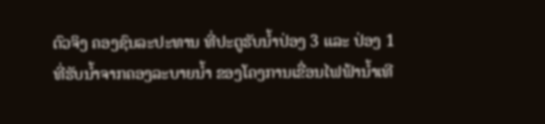ຕົວຈິງ ຄອງຊົນລະປະທານ ທີ່ປະຕູຮັບນໍ້າປ່ອງ 3 ແລະ ປ່ອງ 1 ທີ່ຮັບນ້ຳຈາກຄອງລະບາຍນ້ຳ ຂອງໂຄງການເຂື່ອນໄຟຟ້ານ້ຳເທີ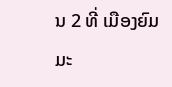ນ 2 ທີ່ ເມືອງຍົມມະ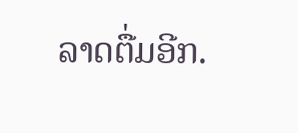ລາດຕື່ມອີກ.